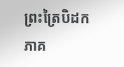ព្រះត្រៃបិដក ភាគ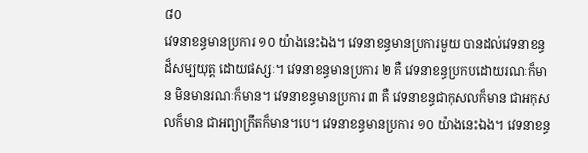៨០
វេទនាខន្ធមានប្រការ ១០ យ៉ាងនេះឯង។ វេទនាខន្ធមានប្រការមួយ បានដល់វេទនាខន្ធដ៏សម្បយុត្ត ដោយផស្សៈ។ វេទនាខន្ធមានប្រការ ២ គឺ វេទនាខន្ធប្រកបដោយរណៈក៏មាន មិនមានរណៈក៏មាន។ វេទនាខន្ធមានប្រការ ៣ គឺ វេទនាខន្ធជាកុសលក៏មាន ជាអកុសលក៏មាន ជាអព្យាក្រឹតក៏មាន។បេ។ វេទនាខន្ធមានប្រការ ១០ យ៉ាងនេះឯង។ វេទនាខន្ធ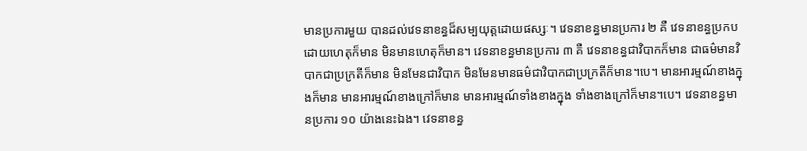មានប្រការមួយ បានដល់វេទនាខន្ធដ៏សម្បយុត្តដោយផស្សៈ។ វេទនាខន្ធមានប្រការ ២ គឺ វេទនាខន្ធប្រកបដោយហេតុក៏មាន មិនមានហេតុក៏មាន។ វេទនាខន្ធមានប្រការ ៣ គឺ វេទនាខន្ធជាវិបាកក៏មាន ជាធម៌មានវិបាកជាប្រក្រតីក៏មាន មិនមែនជាវិបាក មិនមែនមានធម៌ជាវិបាកជាប្រក្រតីក៏មាន។បេ។ មានអារម្មណ៍ខាងក្នុងក៏មាន មានអារម្មណ៍ខាងក្រៅក៏មាន មានអារម្មណ៍ទាំងខាងក្នុង ទាំងខាងក្រៅក៏មាន។បេ។ វេទនាខន្ធមានប្រការ ១០ យ៉ាងនេះឯង។ វេទនាខន្ធ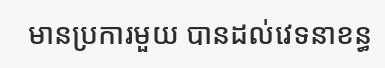មានប្រការមួយ បានដល់វេទនាខន្ធ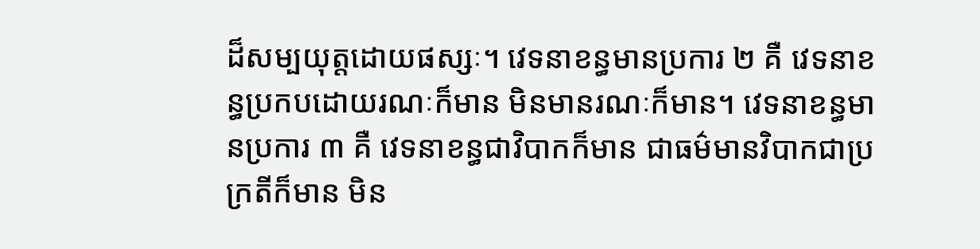ដ៏សម្បយុត្តដោយផស្សៈ។ វេទនាខន្ធមានប្រការ ២ គឺ វេទនាខន្ធប្រកបដោយរណៈក៏មាន មិនមានរណៈក៏មាន។ វេទនាខន្ធមានប្រការ ៣ គឺ វេទនាខន្ធជាវិបាកក៏មាន ជាធម៌មានវិបាកជាប្រក្រតីក៏មាន មិន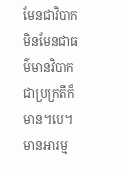មែនជាវិបាក មិនមែនជាធម៌មានវិបាកជាប្រក្រតីក៏មាន។បេ។ មានអារម្ម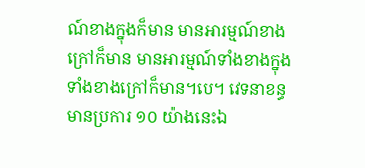ណ៍ខាងក្នុងក៏មាន មានអារម្មណ៍ខាងក្រៅក៏មាន មានអារម្មណ៍ទាំងខាងក្នុង ទាំងខាងក្រៅក៏មាន។បេ។ វេទនាខន្ធមានប្រការ ១០ យ៉ាងនេះឯ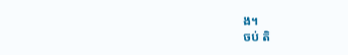ង។
ចប់ តិ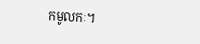កមូលកៈ។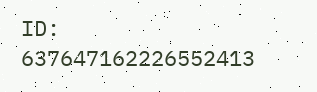ID: 637647162226552413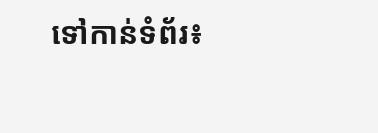ទៅកាន់ទំព័រ៖